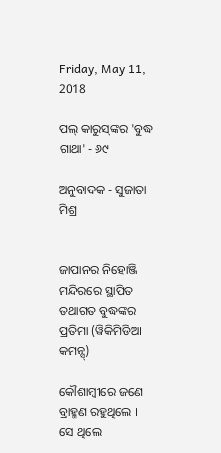Friday, May 11, 2018

ପଲ୍ କାରୁସ୍‌ଙ୍କର 'ବୁଦ୍ଧ ଗାଥା' - ୬୯

ଅନୁବାଦକ - ସୁଜାତା ମିଶ୍ର


ଜାପାନର ନିହୋଞ୍ଜି ମନ୍ଦିରରେ ସ୍ଥାପିତ ତଥାଗତ ବୁଦ୍ଧଙ୍କର ପ୍ରତିମା (ୱିକିମିଡିଆ କମନ୍ସ୍)

କୌଶାମ୍ବୀରେ ଜଣେ ବ୍ରାହ୍ମଣ ରହୁଥିଲେ । ସେ ଥିଲେ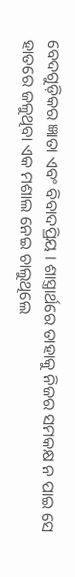ବେଦଗୁଡ଼ିକର ଜ୍ଞାତା ଏବ‌ଂ ବିବାଦପ୍ରିୟ । ଶାସ୍ତ୍ରାର୍ଥରେ ତାହାକୁ ନିଜର ସମକକ୍ଷ ନ ପାଇ ସେ ହାତରେ ଜଳୁଥିବା ଏକ ମଶାଲ ନେଇ ଚାଲୁଥିଲେ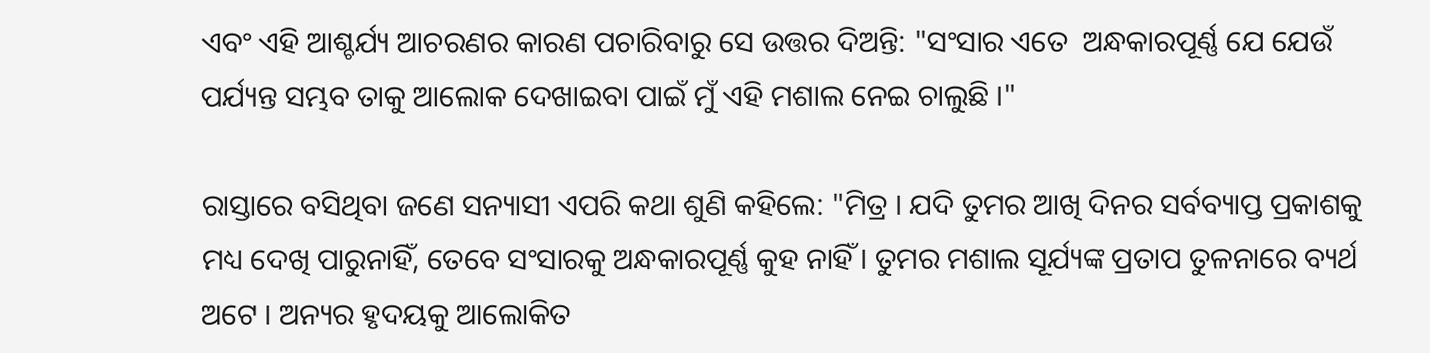ଏବଂ ଏହି ଆଶ୍ଚର୍ଯ୍ୟ ଆଚରଣର କାରଣ ପଚାରିବାରୁ ସେ ଉତ୍ତର ଦିଅନ୍ତି: "ସଂସାର ଏତେ  ଅନ୍ଧକାରପୂର୍ଣ୍ଣ ଯେ ଯେଉଁ ପର୍ଯ୍ୟନ୍ତ ସମ୍ଭବ ତାକୁ ଆଲୋକ ଦେଖାଇବା ପାଇଁ ମୁଁ ଏହି ମଶାଲ ନେଇ ଚାଲୁଛି ।"

ରାସ୍ତାରେ ବସିଥିବା ଜଣେ ସନ୍ୟାସୀ ଏପରି କଥା ଶୁଣି କହିଲେ: "ମିତ୍ର । ଯଦି ତୁମର ଆଖି ଦିନର ସର୍ବବ୍ୟାପ୍ତ ପ୍ରକାଶକୁ ମଧ୍ୟ ଦେଖି ପାରୁନାହିଁ, ତେବେ ସଂସାରକୁ ଅନ୍ଧକାରପୂର୍ଣ୍ଣ କୁହ ନାହିଁ । ତୁମର ମଶାଲ ସୂର୍ଯ୍ୟଙ୍କ ପ୍ରତାପ ତୁଳନାରେ ବ୍ୟର୍ଥ ଅଟେ । ଅନ୍ୟର ହୃଦୟକୁ ଆଲୋକିତ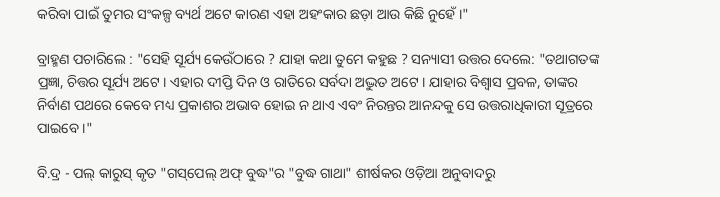କରିବା ପାଇଁ ତୁମର ସଂକଳ୍ପ ବ୍ୟର୍ଥ ଅଟେ କାରଣ ଏହା ଅହଂକାର ଛଡ଼ା ଆଉ କିଛି ନୁହେଁ ।"

ବ୍ରାହ୍ମଣ ପଚାରିଲେ : "ସେହି ସୂର୍ଯ୍ୟ କେଉଁଠାରେ ? ଯାହା କଥା ତୁମେ କହୁଛ ? ସନ୍ୟାସୀ ଉତ୍ତର ଦେଲେ: "ତଥାଗତଙ୍କ ପ୍ରଜ୍ଞା, ଚିତ୍ତର ସୂର୍ଯ୍ୟ ଅଟେ । ଏହାର ଦୀପ୍ତି ଦିନ ଓ ରାତିରେ ସର୍ବଦା ଅଦ୍ଭୁତ ଅଟେ । ଯାହାର ବିଶ୍ୱାସ ପ୍ରବଳ, ତାଙ୍କର ନିର୍ବାଣ ପଥରେ କେବେ ମଧ୍ୟ ପ୍ରକାଶର ଅଭାବ ହୋଇ ନ ଥାଏ ଏବଂ ନିରନ୍ତର ଆନନ୍ଦକୁ ସ‌େ ଉତ୍ତରାଧିକାରୀ ସୂତ୍ରରେ ପାଇବେ ।"

ବି.ଦ୍ର - ପଲ୍ କାରୁସ୍ କୃତ "ଗସ୍‌ପେଲ୍ ଅଫ୍ ବୁଦ୍ଧ"ର "ବୁଦ୍ଧ ଗାଥା" ଶୀର୍ଷକର ଓଡ଼ିଆ ଅନୁବାଦରୁ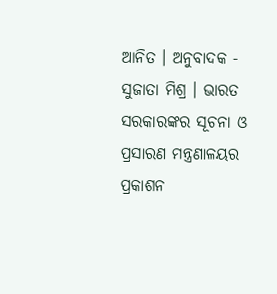ଆନିତ । ଅନୁବାଦକ - ସୁଜାତା ମିଶ୍ର । ଭାରତ ସରକାରଙ୍କର ସୂଚନା ଓ ପ୍ରସାରଣ ମନ୍ତ୍ରଣାଳୟର ପ୍ରକାଶନ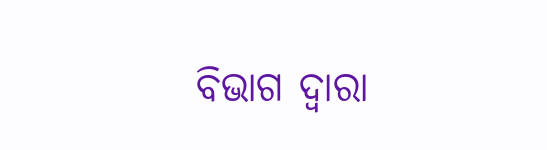ବିଭାଗ ଦ୍ୱାରା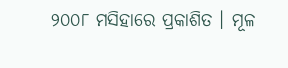୨୦୦୮ ମସିହାରେ ପ୍ରକାଶିତ । ମୂଳ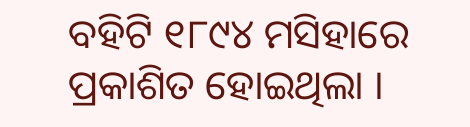ବହିଟି ୧୮୯୪ ମସିହାରେ ପ୍ରକାଶିତ ହୋଇଥିଲା ।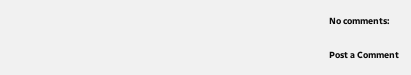No comments:

Post a Comment